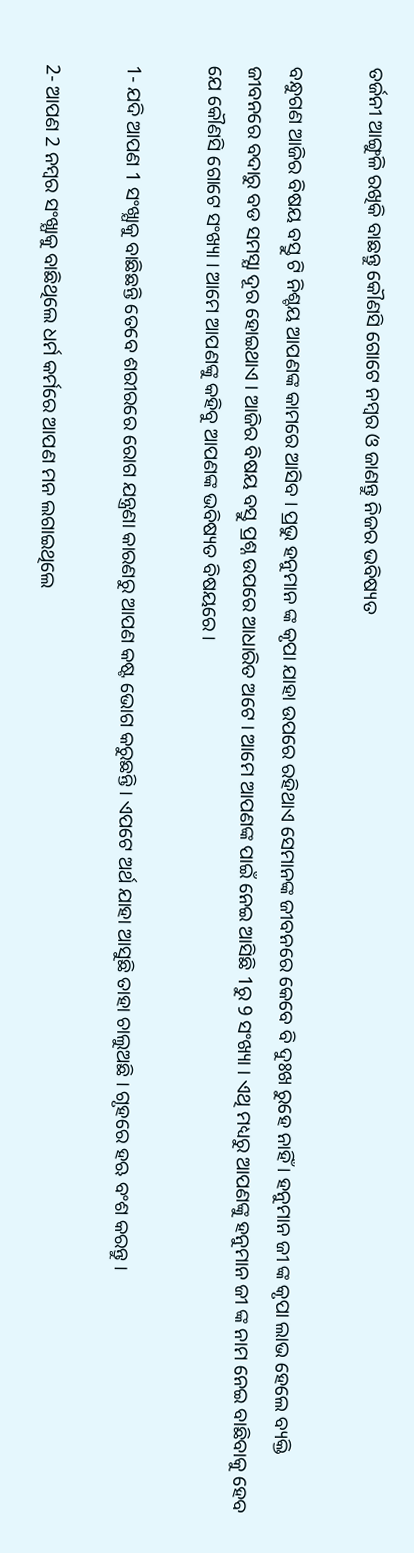ତର୍ଜନୀ ଆଙ୍ଗୁଳି ରଖିକି ବାଛନ୍ତୁ କୌଣସି ଗୋଟେ ନମ୍ବର ଓ ଜାଣନ୍ତୁ ନିଜର ଭବିଷ୍ୟତ

ବନ୍ଧୁଗଣ ଆଜିର ବିଷୟ ବସ୍ତୁ ଟି ନିଶ୍ଚୟ ଆପଣଙ୍କ କାମରେ ଆସିବ । ପ୍ରଭୁ ହନୁମାନ ଙ୍କ କୃପା ଯାହା ଉପରେ ରହିଥାଏ ସେମାନଙ୍କ ଜୀବନରେ କେବେ ବି ଦୁଃଖ ରୁହେ ନାହିଁ । ହନୁମାନ ଜୀ ଙ୍କ କୃପା ଲାଭ ହେଲେ ବ୍ୟକ୍ତି ଜୀବନରେ ବଦାରୁ ବଡ ସମସ୍ଯା ଦୂର ହୋଇଥାଏ । ଆଜିର ବିଷୟ ବସ୍ତୁ ପ୍ରଶ୍ନ ଉପରେ ଆଧାରିତ ଅଟେ । ଆମେ ଆପଣଙ୍କ ପାଇଁ ନେଇ ଆସିଛି 1ରୁ 9 ସଂଖ୍ୟା । ଏଥି ମଧ୍ୟରୁ ଆପଣଙ୍କୁ ହନୁମାନ ଜୀ ଙ୍କ ନାମ ନେଇ ବାଛିବାକୁ ହେବ ଯେ କୌଣସି ଗୋଟେ ସଂଖ୍ୟା । ଆମେ ଆପଣଙ୍କୁ କହିବୁ ଆପଣଙ୍କ ଭବିଷ୍ୟତ ବିଷୟରେ ।

1- ଯଦି ଆପଣ 1 ସଂଖ୍ଯାକୁ ବାଛିଛନ୍ତି ତେବେ ଶରୀରରେ ରୋଗ ଯନ୍ତ୍ରଣା କାରଣରୁ ଆପଣ କଷ୍ଟ ଭୋଗ କରୁଛନ୍ତି । ଏପଟେ ଅର୍ଥ ଯାହା ଆସୁଛି ତାହା ଚାଲୁଅଛି । ଗୃହରେ ହଋ ବଂଶ କରନ୍ତୁ ।

2- ଆପଣ 2 ନମ୍ବର ସଂଖ୍ଯାକୁ ବାଛିଥିଲେ ଧର୍ମ କର୍ମରେ ଆପଣ ମନ ଲଗାଇଥିଲେ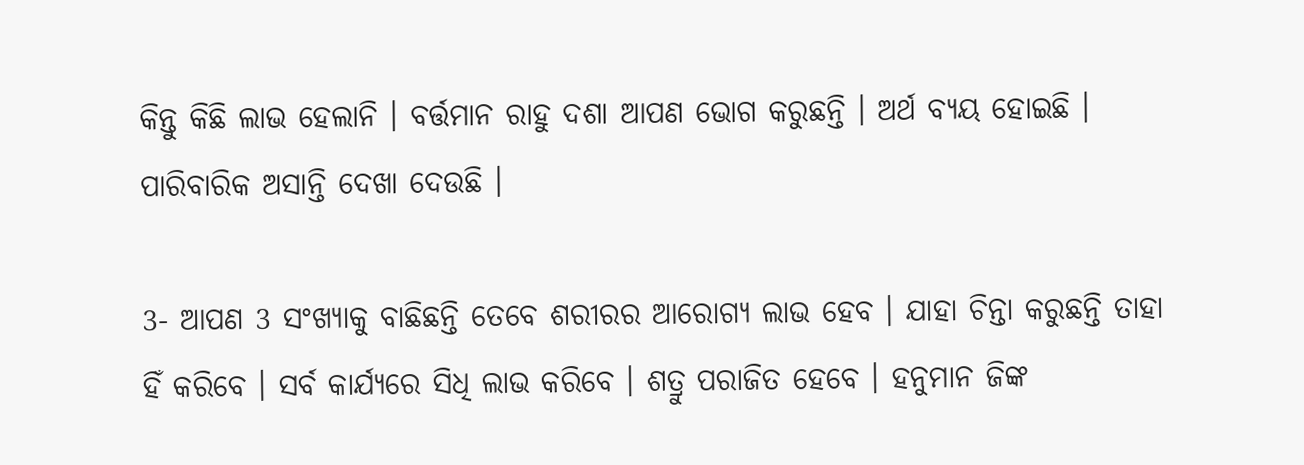କିନ୍ତୁ କିଛି ଲାଭ ହେଲାନି । ବର୍ତ୍ତମାନ ରାହୁ ଦଶା ଆପଣ ଭୋଗ କରୁଛନ୍ତି । ଅର୍ଥ ବ୍ୟୟ ହୋଇଛି । ପାରିବାରିକ ଅସାନ୍ତି ଦେଖା ଦେଉଛି ।

3- ଆପଣ 3 ସଂଖ୍ଯାକୁ ବାଛିଛନ୍ତି ତେବେ ଶରୀରର ଆରୋଗ୍ଯ ଲାଭ ହେବ । ଯାହା ଚିନ୍ତା କରୁଛନ୍ତି ତାହା ହିଁ କରିବେ । ସର୍ବ କାର୍ଯ୍ୟରେ ସିଧି ଲାଭ କରିବେ । ଶତ୍ରୁ ପରାଜିତ ହେବେ । ହନୁମାନ ଜିଙ୍କ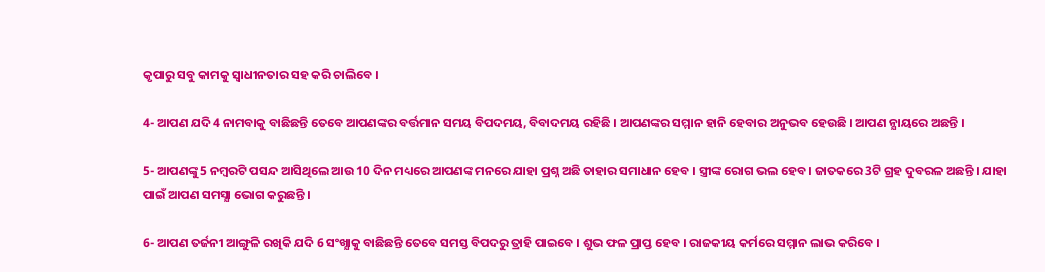କୃପାରୁ ସବୁ କାମକୁ ସ୍ଵାଧୀନତାର ସହ କରି ଚାଲିବେ ।

4- ଆପଣ ଯଦି 4 ନାମବାକୁ ବାଛିଛନ୍ତି ତେବେ ଆପଣଙ୍କର ବର୍ତ୍ତମାନ ସମୟ ବିପଦମୟ, ବିବାଦମୟ ରହିଛି । ଆପଣଙ୍କର ସମ୍ମାନ ହାନି ହେବାର ଅନୁଭବ ହେଉଛି । ଆପଣ ନ୍ଯାୟରେ ଅଛନ୍ତି ।

5- ଆପଣଙ୍କୁ 5 ନମ୍ବରଟି ପସନ୍ଦ ଆସିଥିଲେ ଆଉ 10 ଦିନ ମଧ୍ୟରେ ଆପଣଙ୍କ ମନରେ ଯାହା ପ୍ରଶ୍ନ ଅଛି ତାହାର ସମାଧାନ ହେବ । ସ୍ତ୍ରୀଙ୍କ ରୋଗ ଭଲ ହେବ । ଜାତକରେ 3ଟି ଗ୍ରହ ଦୁବରଳ ଅଛନ୍ତି । ଯାହା ପାଇଁ ଆପଣ ସମସ୍ଯା ଭୋଗ କରୁଛନ୍ତି ।

6- ଆପଣ ତର୍ଜନୀ ଆଙ୍ଗୁଳି ରଖିକି ଯଦି 6 ସଂଖ୍ଯାକୁ ବାଛିଛନ୍ତି ତେବେ ସମସ୍ତ ବିପଦରୁ ତ୍ରାହି ପାଇବେ । ଶୁଭ ଫଳ ପ୍ରାପ୍ତ ହେବ । ରାଜକୀୟ କର୍ମରେ ସମ୍ମାନ ଲାଭ କରିବେ ।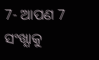7- ଆପଣ 7 ସଂଖ୍ଯାକୁ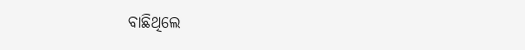ବାଛିଥିଲେ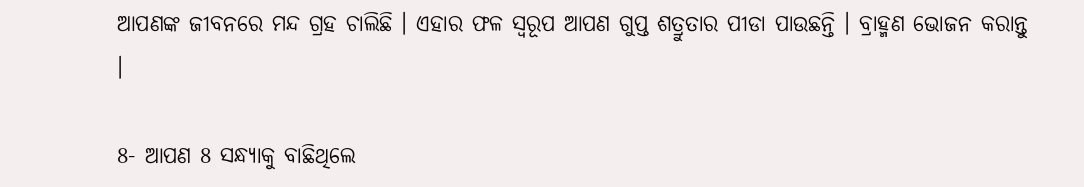ଆପଣଙ୍କ ଜୀବନରେ ମନ୍ଦ ଗ୍ରହ ଚାଲିଛି । ଏହାର ଫଳ ସ୍ୱରୂପ ଆପଣ ଗୁପ୍ତ ଶତ୍ରୁତାର ପୀଡା ପାଉଛନ୍ତି । ବ୍ରାହ୍ମଣ ଭୋଜନ କରାନ୍ତୁ ।

8- ଆପଣ 8 ସନ୍ଧ୍ୟାକୁ ବାଛିଥିଲେ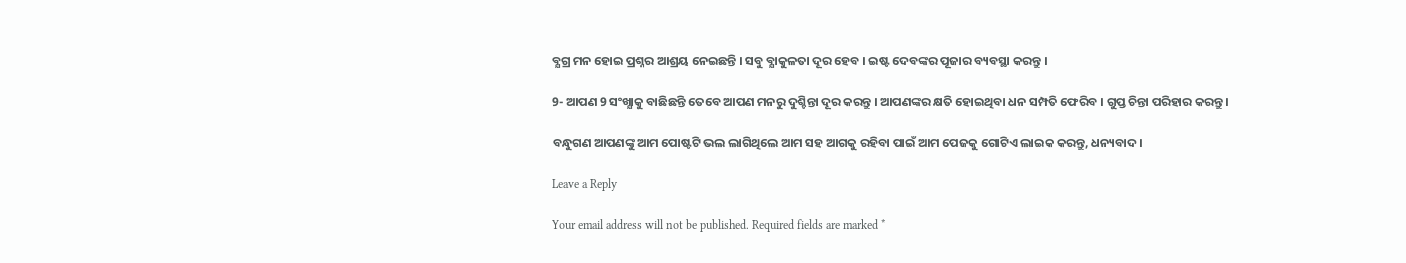ବ୍ଯଗ୍ର ମନ ହୋଇ ପ୍ରଶ୍ନର ଆଶ୍ରୟ ନେଇଛନ୍ତି । ସବୁ ବ୍ଯାକୁଳତା ଦୂର ହେବ । ଇଷ୍ଟ ଦେବଙ୍କର ପୂଜାର ବ୍ୟବସ୍ଥା କରନ୍ତୁ ।

9- ଆପଣ 9 ସଂଖ୍ଯାକୁ ବାଛିଛନ୍ତି ତେବେ ଆପଣ ମନରୁ ଦୁଶ୍ଚିନ୍ତା ଦୂର କରନ୍ତୁ । ଆପଣଙ୍କର କ୍ଷତି ହୋଇଥିବା ଧନ ସମ୍ପତି ଫେରିବ । ଗୁପ୍ତ ଚିନ୍ତା ପରିହାର କରନ୍ତୁ ।

ବନ୍ଧୁଗଣ ଆପଣଙ୍କୁ ଆମ ପୋଷ୍ଟଟି ଭଲ ଲାଗିଥିଲେ ଆମ ସହ ଆଗକୁ ରହିବା ପାଇଁ ଆମ ପେଜକୁ ଗୋଟିଏ ଲାଇକ କରନ୍ତୁ, ଧନ୍ୟବାଦ ।

Leave a Reply

Your email address will not be published. Required fields are marked *